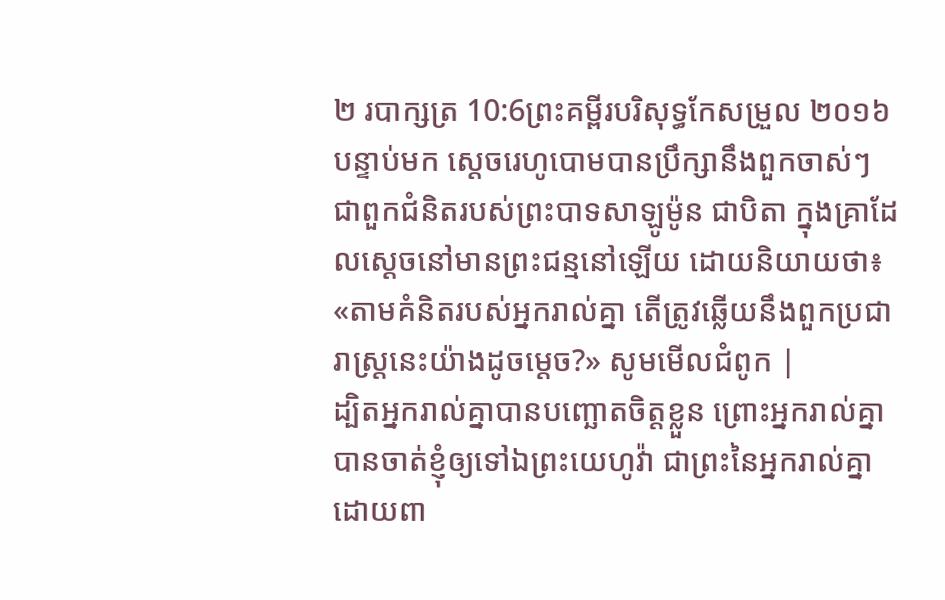២ របាក្សត្រ 10:6ព្រះគម្ពីរបរិសុទ្ធកែសម្រួល ២០១៦បន្ទាប់មក ស្តេចរេហូបោមបានប្រឹក្សានឹងពួកចាស់ៗ ជាពួកជំនិតរបស់ព្រះបាទសាឡូម៉ូន ជាបិតា ក្នុងគ្រាដែលស្ដេចនៅមានព្រះជន្មនៅឡើយ ដោយនិយាយថា៖ «តាមគំនិតរបស់អ្នករាល់គ្នា តើត្រូវឆ្លើយនឹងពួកប្រជារាស្ត្រនេះយ៉ាងដូចម្តេច?» សូមមើលជំពូក |
ដ្បិតអ្នករាល់គ្នាបានបញ្ឆោតចិត្តខ្លួន ព្រោះអ្នករាល់គ្នាបានចាត់ខ្ញុំឲ្យទៅឯព្រះយេហូវ៉ា ជាព្រះនៃអ្នករាល់គ្នា ដោយពា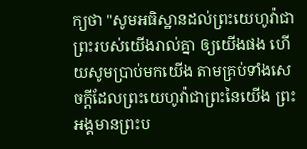ក្យថា "សូមអធិស្ឋានដល់ព្រះយេហូវ៉ាជាព្រះរបស់យើងរាល់គ្នា ឲ្យយើងផង ហើយសូមប្រាប់មកយើង តាមគ្រប់ទាំងសេចក្ដីដែលព្រះយេហូវ៉ាជាព្រះនៃយើង ព្រះអង្គមានព្រះប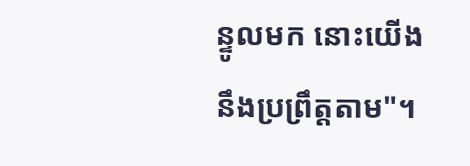ន្ទូលមក នោះយើងនឹងប្រព្រឹត្តតាម"។